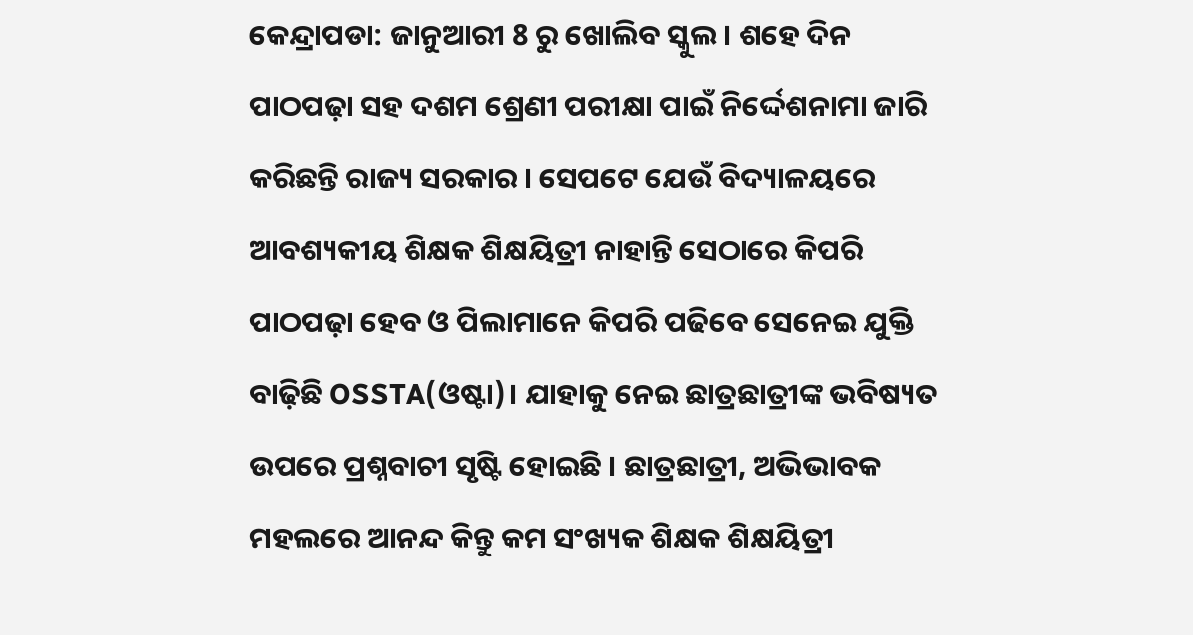କେନ୍ଦ୍ରାପଡା: ଜାନୁଆରୀ 8 ରୁ ଖୋଲିବ ସ୍କୁଲ । ଶହେ ଦିନ ପାଠପଢ଼ା ସହ ଦଶମ ଶ୍ରେଣୀ ପରୀକ୍ଷା ପାଇଁ ନିର୍ଦ୍ଦେଶନାମା ଜାରି କରିଛନ୍ତି ରାଜ୍ୟ ସରକାର । ସେପଟେ ଯେଉଁ ବିଦ୍ୟାଳୟରେ ଆବଶ୍ୟକୀୟ ଶିକ୍ଷକ ଶିକ୍ଷୟିତ୍ରୀ ନାହାନ୍ତି ସେଠାରେ କିପରି ପାଠପଢ଼ା ହେବ ଓ ପିଲାମାନେ କିପରି ପଢିବେ ସେନେଇ ଯୁକ୍ତି ବାଢ଼ିଛି OSSTA(ଓଷ୍ଟା)। ଯାହାକୁ ନେଇ ଛାତ୍ରଛାତ୍ରୀଙ୍କ ଭବିଷ୍ୟତ ଉପରେ ପ୍ରଶ୍ନବାଚୀ ସୃଷ୍ଟି ହୋଇଛି । ଛାତ୍ରଛାତ୍ରୀ, ଅଭିଭାବକ ମହଲରେ ଆନନ୍ଦ କିନ୍ତୁ କମ ସଂଖ୍ୟକ ଶିକ୍ଷକ ଶିକ୍ଷୟିତ୍ରୀ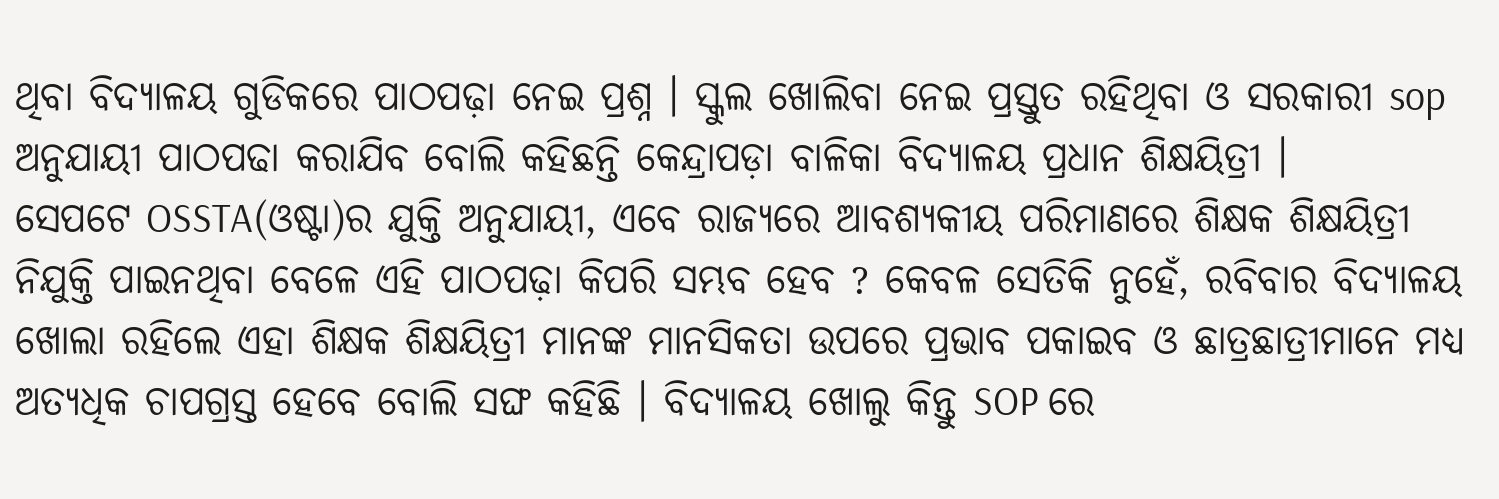ଥିବା ବିଦ୍ୟାଳୟ ଗୁଡିକରେ ପାଠପଢ଼ା ନେଇ ପ୍ରଶ୍ନ । ସ୍କୁଲ ଖୋଲିବା ନେଇ ପ୍ରସ୍ତୁତ ରହିଥିବା ଓ ସରକାରୀ sop ଅନୁଯାୟୀ ପାଠପଢା କରାଯିବ ବୋଲି କହିଛନ୍ତି କେନ୍ଦ୍ରାପଡ଼ା ବାଳିକା ବିଦ୍ୟାଳୟ ପ୍ରଧାନ ଶିକ୍ଷୟିତ୍ରୀ ।
ସେପଟେ OSSTA(ଓଷ୍ଟା)ର ଯୁକ୍ତି ଅନୁଯାୟୀ, ଏବେ ରାଜ୍ୟରେ ଆବଶ୍ୟକୀୟ ପରିମାଣରେ ଶିକ୍ଷକ ଶିକ୍ଷୟିତ୍ରୀ ନିଯୁକ୍ତି ପାଇନଥିବା ବେଳେ ଏହି ପାଠପଢ଼ା କିପରି ସମ୍ଭବ ହେବ ? କେବଳ ସେତିକି ନୁହେଁ, ରବିବାର ବିଦ୍ୟାଳୟ ଖୋଲା ରହିଲେ ଏହା ଶିକ୍ଷକ ଶିକ୍ଷୟିତ୍ରୀ ମାନଙ୍କ ମାନସିକତା ଉପରେ ପ୍ରଭାବ ପକାଇବ ଓ ଛାତ୍ରଛାତ୍ରୀମାନେ ମଧ୍ୟ ଅତ୍ୟଧିକ ଚାପଗ୍ରସ୍ତ ହେବେ ବୋଲି ସଙ୍ଘ କହିଛି । ବିଦ୍ୟାଳୟ ଖୋଲୁ କିନ୍ତୁ SOP ରେ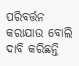ପରିବର୍ତ୍ତନ କରାଯାଉ ବୋଲି ଦାବି କରିଛନ୍ତି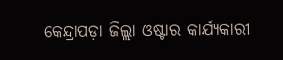କେନ୍ଦ୍ରାପଡ଼ା ଜିଲ୍ଲା ଓଷ୍ଟାର କାର୍ଯ୍ୟକାରୀ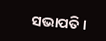ସଭାପତି।